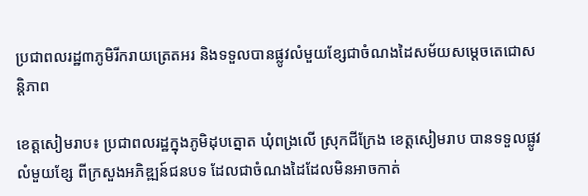ប្រជាពលរដ្ឋ៣ភូមិរីករាយត្រេតអរ និងទទួលបានផ្លូវលំមួយខ្សែជាចំណងដៃសម័យសម្តេចតេជោសន្តិភាព

ខេត្តសៀមរាប៖ ប្រជាពលរដ្ឋក្នុងភូមិដុបត្នោត ឃុំពង្រលើ ស្រុកជីក្រែង ខេត្តសៀមរាប បានទទួលផ្លូវលំមួយខ្សែ ពីក្រសួងអភិឌ្ឍន៍ជនបទ ដែលជាចំណងដៃដែលមិនអាចកាត់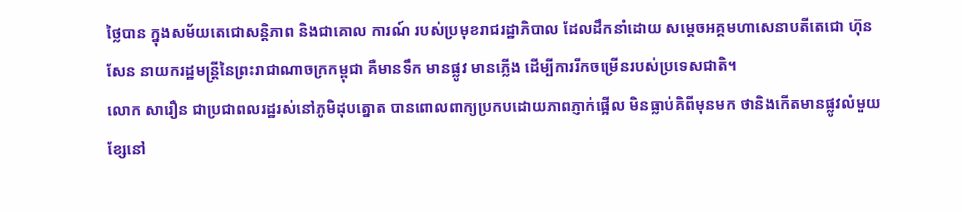ថ្លៃបាន ក្នុងសម័យតេជោសន្តិភាព និងជាគោល ការណ៍ របស់ប្រមុខរាជរដ្ឋាភិបាល ដែលដឹកនាំដោយ សម្តេចអគ្គមហាសេនាបតីតេជោ ហ៊ុន សែន នាយករដ្ឋមន្រ្តីនៃព្រះរាជាណាចក្រកម្ពុជា គឺមានទឹក មានផ្លូវ មានភ្លើង ដើម្បីការរីកចម្រើនរបស់ប្រទេសជាតិ។
លោក សារឿន ជាប្រជាពលរដ្ឋរស់នៅភូមិដុបត្នោត បានពោលពាក្យប្រកបដោយភាពភ្ញាក់ផ្អើល មិនធ្លាប់គិពីមុនមក ថានិងកើតមានផ្លូវលំមួយខ្សែនៅ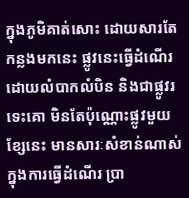ក្នុងភូមិគាត់សោះ ដោយសារតែកន្លងមកនេះ ផ្លូវនេះធ្វើដំណើរ ដោយលំបាកលំបិន និងជាផ្លូវរទេះគោ មិនតែប៉ុណ្ណោះផ្លូវមួយខ្សែនេះ មានសារៈសំខាន់ណាស់ ក្នុងការធ្វើដំណើរ ប្រា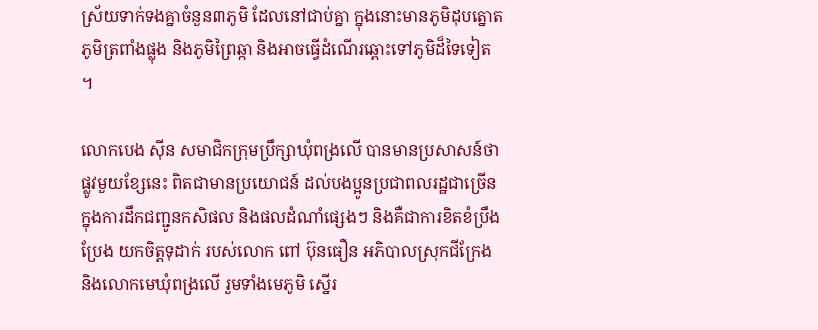ស្រ័យទាក់ទងគ្នាចំនួន៣ភូមិ ដែលនៅជាប់គ្នា ក្នុងនោះមានភូមិដុបត្នោត ភូមិត្រពាំងផ្លុង និងភូមិព្រៃឆ្កា និងអាចធ្វើដំណើរឆ្ពោះទៅភូមិដ៏ទៃទៀត ។

លោកបេង ស៊ីន សមាជិកក្រុមប្រឹក្សាឃុំពង្រលើ បានមានប្រសាសន៍ថា ផ្លូវមួយខ្សែនេះ ពិតជាមានប្រយោជន៍ ដល់បងប្អូនប្រជាពលរដ្ឋជាច្រើន ក្នុងការដឹកជញ្ជូនកសិផល និងផលដំណាំផ្សេងៗ និងគឺជាការខិតខំប្រឹងប្រែង យកចិត្តទុដាក់ របស់លោក ពៅ ប៊ុនធឿន អភិបាលស្រុកជីក្រែង និងលោកមេឃុំពង្រលើ រួមទាំងមេភូមិ ស្នើរ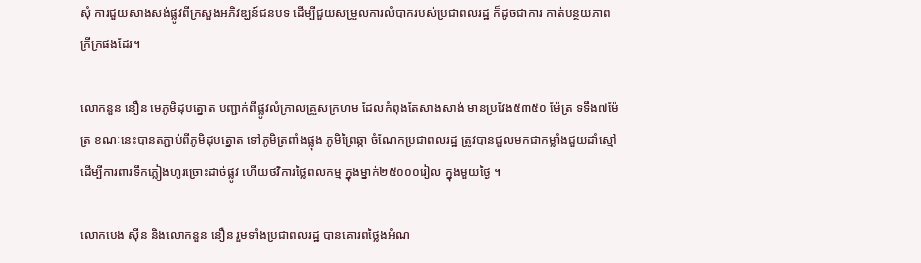សុំ ការជួយសាងសង់ផ្លូវពីក្រសួងអភិវឌ្ឃន៍ជនបទ ដើម្បីជួយសម្រួលការលំបាករបស់ប្រជាពលរដ្ឋ ក៏ដូចជាការ កាត់បន្ថយភាពក្រីក្រផងដែរ។

លោកនួន នឿន មេភូមិដុបត្នោត បញ្ជាក់ពីផ្លូវលំក្រាលគ្រួសក្រហម ដែលកំពុងតែសាងសាង់ មានប្រវែង៥៣៥០ ម៉ែត្រ ទទឹង៧ម៉ែត្រ ខណៈនេះបានតភ្ជាប់ពីភូមិដុបត្នោត ទៅភូមិត្រពាំងផ្លុង ភូមិព្រៃឆ្កា ចំណែកប្រជាពលរដ្ឋ ត្រូវបានជួលមកជាកម្លាំងជួយដាំស្មៅ ដើម្បីការពារទឹកភ្លៀងហូរច្រោះដាច់ផ្លូវ ហើយថវិការថ្លៃពលកម្ម ក្នុងម្នាក់២៥០០០រៀល ក្នុងមួយថ្ងៃ ។

លោកបេង ស៊ីន និងលោកនួន នឿន រួមទាំងប្រជាពលរដ្ឋ បានគោរពថ្លៃងអំណ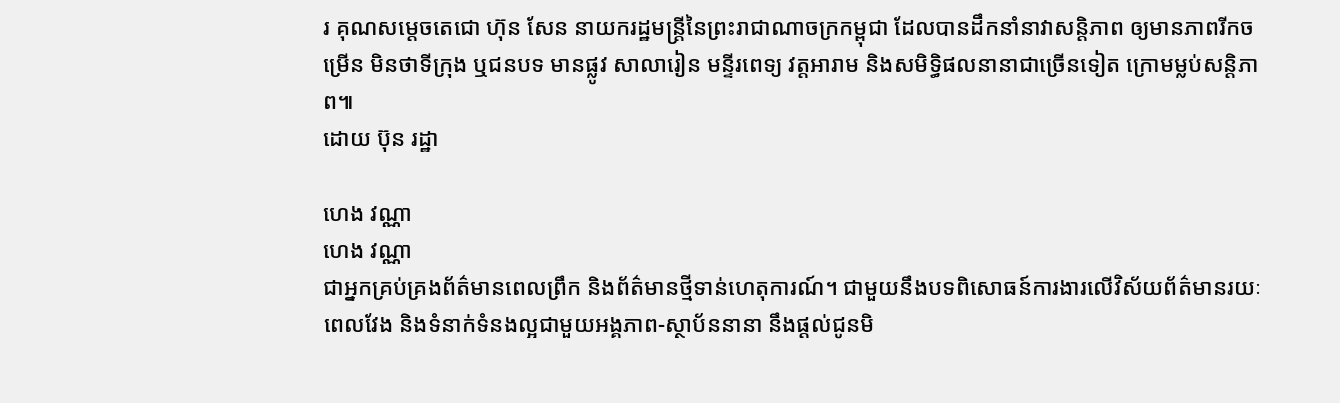រ គុណសម្តេចតេជោ ហ៊ុន សែន នាយករដ្ឋមន្រ្តីនៃព្រះរាជាណាចក្រកម្ពុជា ដែលបានដឹកនាំនាវាសន្តិភាព ឲ្យមានភាពរីកចម្រើន មិនថាទីក្រុង ឬជនបទ មានផ្លូវ សាលារៀន មន្ទីរពេទ្យ វត្តអារាម និងសមិទ្ធិផលនានាជាច្រើនទៀត ក្រោមម្លប់សន្តិភាព៕
ដោយ ប៊ុន រដ្ឋា

ហេង វណ្ណា
ហេង វណ្ណា
ជាអ្នកគ្រប់គ្រងព័ត៌មានពេលព្រឹក និងព័ត៌មានថ្មីទាន់ហេតុការណ៍។ ជាមួយនឹងបទពិសោធន៍ការងារលើវិស័យព័ត៌មានរយៈពេលវែង និងទំនាក់ទំនងល្អជាមួយអង្គភាព-ស្ថាប័ននានា នឹងផ្ដល់ជូនមិ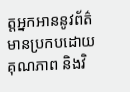ត្តអ្នកអាននូវព័ត៌មានប្រកបដោយគុណភាព និងវិ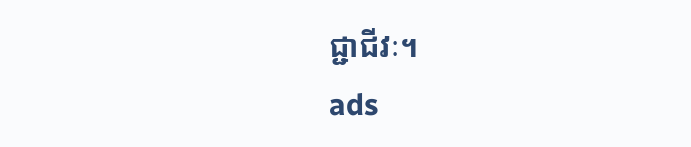ជ្ជាជីវៈ។
ads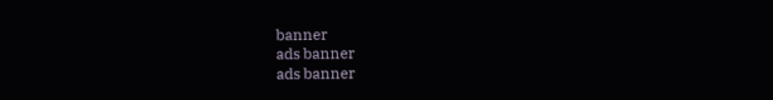banner
ads banner
ads banner